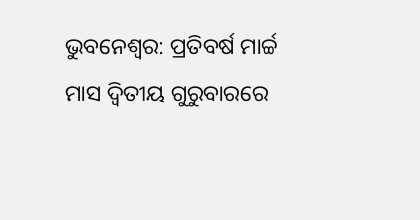ଭୁବନେଶ୍ୱର: ପ୍ରତିବର୍ଷ ମାର୍ଚ୍ଚ ମାସ ଦ୍ୱିତୀୟ ଗୁରୁବାରରେ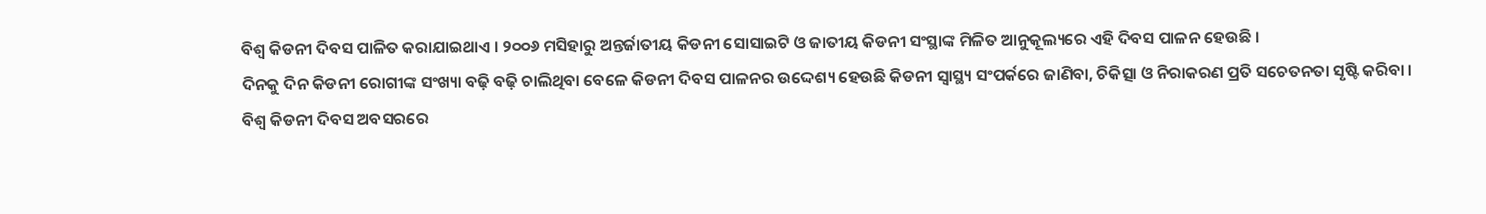ବିଶ୍ୱ କିଡନୀ ଦିବସ ପାଳିତ କରାଯାଇଥାଏ । ୨୦୦୬ ମସିହାରୁ ଅନ୍ତର୍ଜାତୀୟ କିଡନୀ ସୋସାଇଟି ଓ ଜାତୀୟ କିଡନୀ ସଂସ୍ଥାଙ୍କ ମିଳିତ ଆନୁକୂଲ୍ୟରେ ଏହି ଦିବସ ପାଳନ ହେଉଛି ।
ଦିନକୁ ଦିନ କିଡନୀ ରୋଗୀଙ୍କ ସଂଖ୍ୟା ବଢ଼ି ବଢ଼ି ଚାଲିଥିବା ବେଳେ କିଡନୀ ଦିବସ ପାଳନର ଉଦ୍ଦେଶ୍ୟ ହେଉଛି କିଡନୀ ସ୍ୱାସ୍ଥ୍ୟ ସଂପର୍କରେ ଜାଣିବା, ଚିକିତ୍ସା ଓ ନିରାକରଣ ପ୍ରତି ସଚେତନତା ସୃଷ୍ଟି କରିବା ।
ବିଶ୍ୱ କିଡନୀ ଦିବସ ଅବସରରେ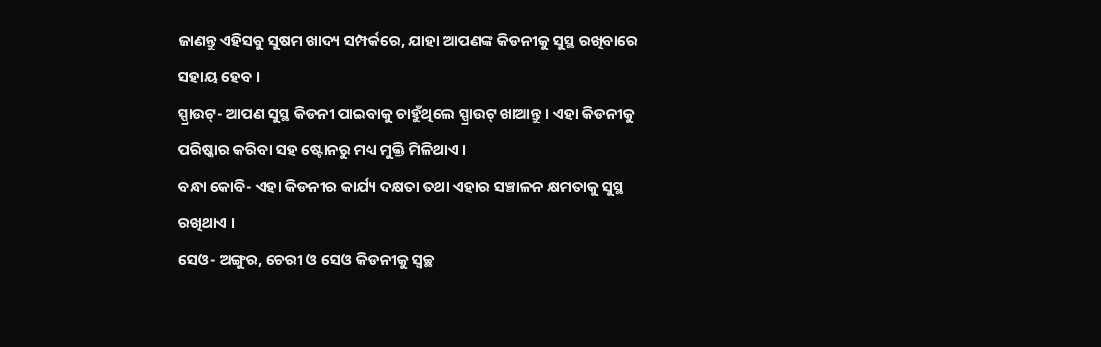ଜାଣନ୍ତୁ ଏହିସବୁ ସୁଷମ ଖାଦ୍ୟ ସମ୍ପର୍କରେ, ଯାହା ଆପଣଙ୍କ କିଡନୀକୁ ସୁସ୍ଥ ରଖିବାରେ ସହାୟ ହେବ ।
ସ୍ପ୍ରାଉଟ୍- ଆପଣ ସୁସ୍ଥ କିଡନୀ ପାଇବାକୁ ଚାହୁଁଥିଲେ ସ୍ପ୍ରାଉଟ୍ ଖାଆନ୍ତୁ । ଏହା କିଡନୀକୁ ପରିଷ୍କାର କରିବା ସହ ଷ୍ଟୋନରୁ ମଧ୍ୟ ମୁକ୍ତି ମିଳିଥାଏ ।
ବନ୍ଧା କୋବି- ଏହା କିଡନୀର କାର୍ଯ୍ୟ ଦକ୍ଷତା ତଥା ଏହାର ସଞ୍ଚାଳନ କ୍ଷମତାକୁ ସୁସ୍ଥ ରଖିଥାଏ ।
ସେଓ- ଅଙ୍ଗୁର, ଚେରୀ ଓ ସେଓ କିଡନୀକୁ ସ୍ୱଚ୍ଛ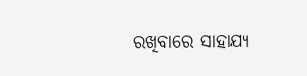ରଖିବାରେ ସାହାଯ୍ୟ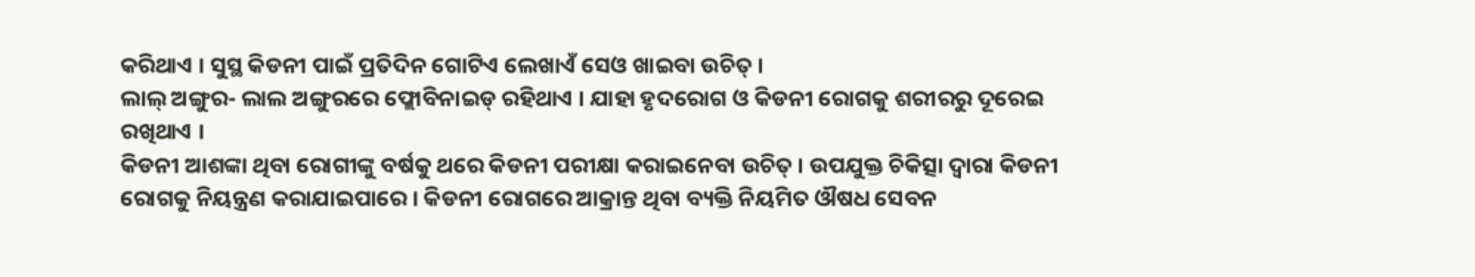କରିଥାଏ । ସୁସ୍ଥ କିଡନୀ ପାଇଁ ପ୍ରତିଦିନ ଗୋଟିଏ ଲେଖାଏଁ ସେଓ ଖାଇବା ଉଚିତ୍ ।
ଲାଲ୍ ଅଙ୍ଗୁର- ଲାଲ ଅଙ୍ଗୁରରେ ଫ୍ଲୋବିନାଇଡ୍ ରହିଥାଏ । ଯାହା ହୃଦରୋଗ ଓ କିଡନୀ ରୋଗକୁ ଶରୀରରୁ ଦୂରେଇ ରଖିଥାଏ ।
କିଡନୀ ଆଶଙ୍କା ଥିବା ରୋଗୀଙ୍କୁ ବର୍ଷକୁ ଥରେ କିଡନୀ ପରୀକ୍ଷା କରାଇନେବା ଉଚିତ୍ । ଉପଯୁକ୍ତ ଚିକିତ୍ସା ଦ୍ୱାରା କିଡନୀ ରୋଗକୁ ନିୟନ୍ତ୍ରଣ କରାଯାଇପାରେ । କିଡନୀ ରୋଗରେ ଆକ୍ରାନ୍ତ ଥିବା ବ୍ୟକ୍ତି ନିୟମିତ ଔଷଧ ସେବନ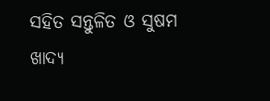ସହିତ ସନ୍ତୁଳିତ ଓ ସୁଷମ ଖାଦ୍ୟ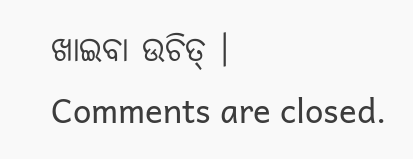ଖାଇବା ଉଚିତ୍ ।
Comments are closed.